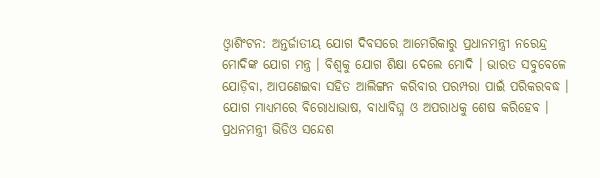ଓ୍ବାଶିଂଟନ: ଅନ୍ତର୍ଜାତୀୟ ଯୋଗ ଦିବସରେ ଆମେରିକାରୁ ପ୍ରଧାନମନ୍ତ୍ରୀ ନରେନ୍ଦ୍ର ମୋଦିଙ୍କ ଯୋଗ ମନ୍ତ୍ର । ବିଶ୍ବକୁ ଯୋଗ ଶିକ୍ଷା ଦେଲେ ମୋଦି । ଭାରତ ସବୁବେଳେ ଯୋଡ଼ିବା, ଆପଣେଇବା ସହିତ ଆଲିଙ୍ଗନ କରିବାର ପରମ୍ପରା ପାଇଁ ପରିକରବଦ୍ଧ । ଯୋଗ ମାଧ୍ୟମରେ ବିରୋଧାଭାଷ, ବାଧାବିଘ୍ନ ଓ ଅପରାଧକୁ ଶେଷ କରିହେବ । ପ୍ରଧନମନ୍ତ୍ରୀ ଭିଡିଓ ସନ୍ଦେଶ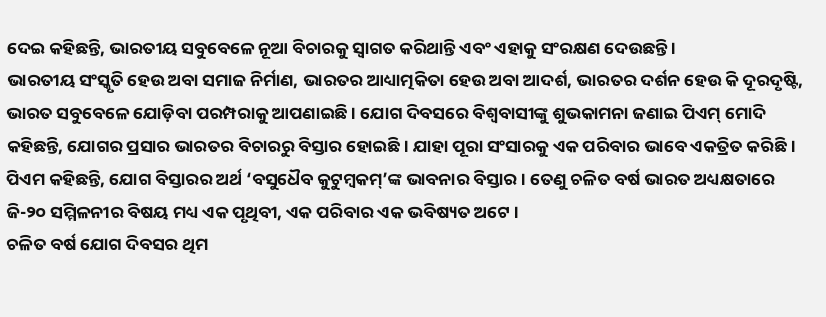ଦେଇ କହିଛନ୍ତି, ଭାରତୀୟ ସବୁବେଳେ ନୂଆ ବିଚାରକୁ ସ୍ବାଗତ କରିଥାନ୍ତି ଏବଂ ଏହାକୁ ସଂରକ୍ଷଣ ଦେଉଛନ୍ତି ।
ଭାରତୀୟ ସଂସ୍କୃତି ହେଉ ଅବା ସମାଜ ନିର୍ମାଣ, ଭାରତର ଆଧ୍ୟାତ୍ମକିତା ହେଉ ଅବା ଆଦର୍ଶ, ଭାରତର ଦର୍ଶନ ହେଉ କି ଦୂରଦୃଷ୍ଟି, ଭାରତ ସବୁବେଳେ ଯୋଡ଼ିବା ପରମ୍ପରାକୁ ଆପଣାଇଛି । ଯୋଗ ଦିବସରେ ବିଶ୍ବବାସୀଙ୍କୁ ଶୁଭକାମନା ଜଣାଇ ପିଏମ୍ ମୋଦି କହିଛନ୍ତି, ଯୋଗର ପ୍ରସାର ଭାରତର ବିଚାରରୁ ବିସ୍ତାର ହୋଇଛି । ଯାହା ପୂରା ସଂସାରକୁ ଏକ ପରିବାର ଭାବେ ଏକତ୍ରିତ କରିଛି । ପିଏମ କହିଛନ୍ତି, ଯୋଗ ବିସ୍ତାରର ଅର୍ଥ ‘ବସୁଧୈବ କୁଟୁମ୍ବକମ୍’ଙ୍କ ଭାବନାର ବିସ୍ତାର । ତେଣୁ ଚଳିତ ବର୍ଷ ଭାରତ ଅଧ୍ୟକ୍ଷତାରେ ଜି-୨୦ ସମ୍ମିଳନୀର ବିଷୟ ମଧ୍ୟ ଏକ ପୃଥିବୀ, ଏକ ପରିବାର ଏକ ଭବିଷ୍ୟତ ଅଟେ ।
ଚଳିତ ବର୍ଷ ଯୋଗ ଦିବସର ଥିମ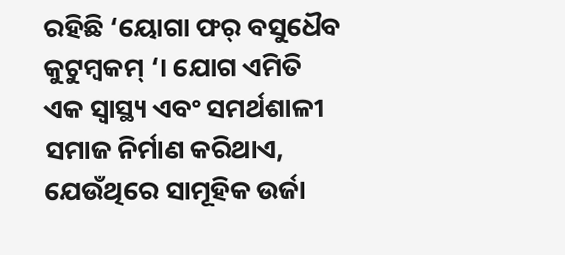ରହିଛି ‘ୟୋଗା ଫର୍ ବସୁଧୈବ କୁଟୁମ୍ବକମ୍ ‘। ଯୋଗ ଏମିତି ଏକ ସ୍ବାସ୍ଥ୍ୟ ଏବଂ ସମର୍ଥଶାଳୀ ସମାଜ ନିର୍ମାଣ କରିଥାଏ, ଯେଉଁଥିରେ ସାମୂହିକ ଉର୍ଜା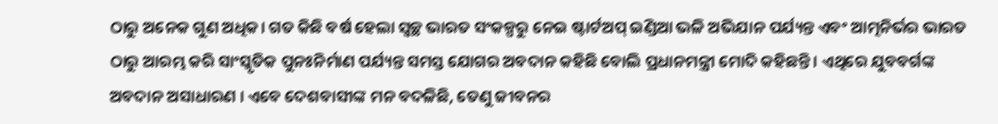ଠାରୁ ଅନେକ ଗୁଣ ଅଧିକ। ଗତ କିଛି ବର୍ଷ ହେଲା ସ୍ବଚ୍ଛ ଭାରତ ସଂକଳ୍ପରୁ ନେଇ ଷ୍ଟାର୍ଟଅପ୍ ଇଣ୍ଡିଆ ଭଳି ଅଭିଯାନ ପର୍ଯ୍ୟନ୍ତ ଏବଂ ଆତ୍ମନିର୍ଭର ଭାରତ ଠାରୁ ଆରମ୍ଭ କରି ସାଂସ୍କୃତିକ ପୁନଃନିର୍ମାଣ ପର୍ଯ୍ୟନ୍ତ ସମସ୍ତ ଯୋଗର ଅବଦାନ କହିଛି ବୋଲି ପ୍ରଧାନମନ୍ତ୍ରୀ ମୋଦି କହିଛନ୍ତି । ଏଥିରେ ଯୁବବର୍ଗଙ୍କ ଅବଦାନ ଅସାଧାରଣ । ଏବେ ଦେଶବାସୀଙ୍କ ମନ ବଦଳିଛି, ତେଣୁ ଜୀବନର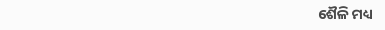ଶୈଳି ମଧ୍ୟ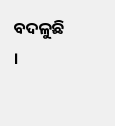ବଦଳୁଛି ।